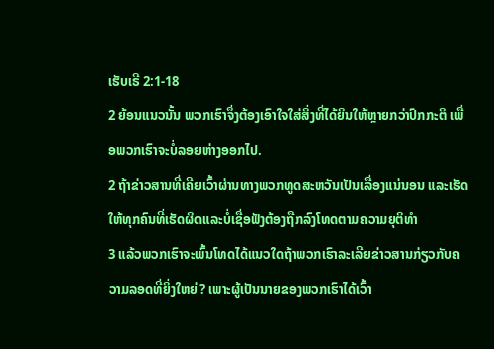ເຮັບເຣີ 2:1-18
2 ຍ້ອນແນວນັ້ນ ພວກເຮົາຈຶ່ງຕ້ອງເອົາໃຈໃສ່ສິ່ງທີ່ໄດ້ຍິນໃຫ້ຫຼາຍກວ່າປົກກະຕິ ເພື່ອພວກເຮົາຈະບໍ່ລອຍຫ່າງອອກໄປ.
2 ຖ້າຂ່າວສານທີ່ເຄີຍເວົ້າຜ່ານທາງພວກທູດສະຫວັນເປັນເລື່ອງແນ່ນອນ ແລະເຮັດໃຫ້ທຸກຄົນທີ່ເຮັດຜິດແລະບໍ່ເຊື່ອຟັງຕ້ອງຖືກລົງໂທດຕາມຄວາມຍຸຕິທຳ
3 ແລ້ວພວກເຮົາຈະພົ້ນໂທດໄດ້ແນວໃດຖ້າພວກເຮົາລະເລີຍຂ່າວສານກ່ຽວກັບຄວາມລອດທີ່ຍິ່ງໃຫຍ່? ເພາະຜູ້ເປັນນາຍຂອງພວກເຮົາໄດ້ເວົ້າ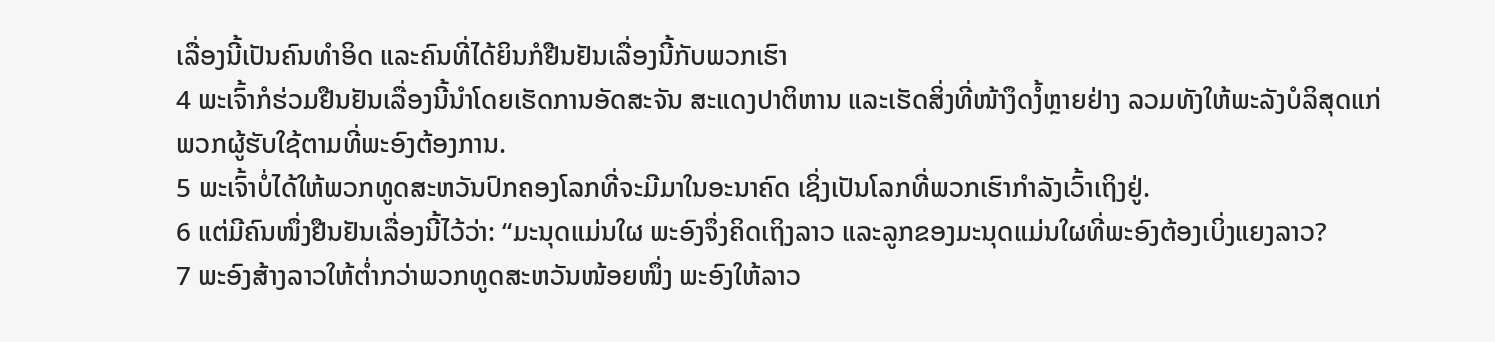ເລື່ອງນີ້ເປັນຄົນທຳອິດ ແລະຄົນທີ່ໄດ້ຍິນກໍຢືນຢັນເລື່ອງນີ້ກັບພວກເຮົາ
4 ພະເຈົ້າກໍຮ່ວມຢືນຢັນເລື່ອງນີ້ນຳໂດຍເຮັດການອັດສະຈັນ ສະແດງປາຕິຫານ ແລະເຮັດສິ່ງທີ່ໜ້າງຶດງໍ້ຫຼາຍຢ່າງ ລວມທັງໃຫ້ພະລັງບໍລິສຸດແກ່ພວກຜູ້ຮັບໃຊ້ຕາມທີ່ພະອົງຕ້ອງການ.
5 ພະເຈົ້າບໍ່ໄດ້ໃຫ້ພວກທູດສະຫວັນປົກຄອງໂລກທີ່ຈະມີມາໃນອະນາຄົດ ເຊິ່ງເປັນໂລກທີ່ພວກເຮົາກຳລັງເວົ້າເຖິງຢູ່.
6 ແຕ່ມີຄົນໜຶ່ງຢືນຢັນເລື່ອງນີ້ໄວ້ວ່າ: “ມະນຸດແມ່ນໃຜ ພະອົງຈຶ່ງຄິດເຖິງລາວ ແລະລູກຂອງມະນຸດແມ່ນໃຜທີ່ພະອົງຕ້ອງເບິ່ງແຍງລາວ?
7 ພະອົງສ້າງລາວໃຫ້ຕ່ຳກວ່າພວກທູດສະຫວັນໜ້ອຍໜຶ່ງ ພະອົງໃຫ້ລາວ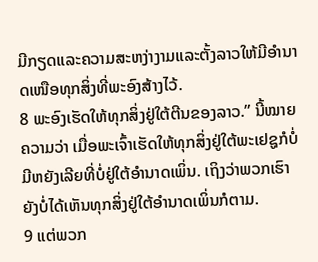ມີກຽດແລະຄວາມສະຫງ່າງາມແລະຕັ້ງລາວໃຫ້ມີອຳນາດເໜືອທຸກສິ່ງທີ່ພະອົງສ້າງໄວ້.
8 ພະອົງເຮັດໃຫ້ທຸກສິ່ງຢູ່ໃຕ້ຕີນຂອງລາວ.” ນີ້ໝາຍຄວາມວ່າ ເມື່ອພະເຈົ້າເຮັດໃຫ້ທຸກສິ່ງຢູ່ໃຕ້ພະເຢຊູກໍບໍ່ມີຫຍັງເລີຍທີ່ບໍ່ຢູ່ໃຕ້ອຳນາດເພິ່ນ. ເຖິງວ່າພວກເຮົາຍັງບໍ່ໄດ້ເຫັນທຸກສິ່ງຢູ່ໃຕ້ອຳນາດເພິ່ນກໍຕາມ.
9 ແຕ່ພວກ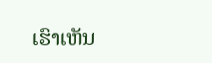ເຮົາເຫັນ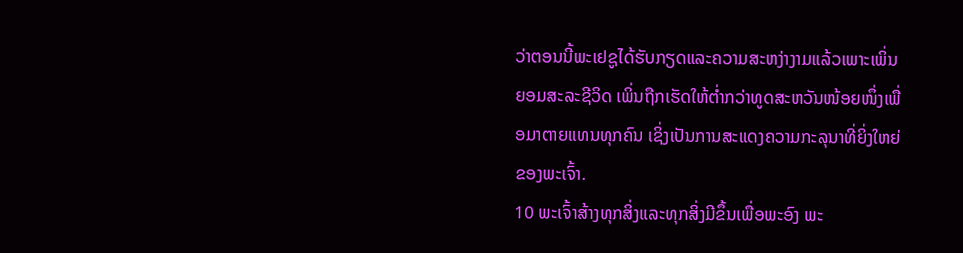ວ່າຕອນນີ້ພະເຢຊູໄດ້ຮັບກຽດແລະຄວາມສະຫງ່າງາມແລ້ວເພາະເພິ່ນຍອມສະລະຊີວິດ ເພິ່ນຖືກເຮັດໃຫ້ຕ່ຳກວ່າທູດສະຫວັນໜ້ອຍໜຶ່ງເພື່ອມາຕາຍແທນທຸກຄົນ ເຊິ່ງເປັນການສະແດງຄວາມກະລຸນາທີ່ຍິ່ງໃຫຍ່ຂອງພະເຈົ້າ.
10 ພະເຈົ້າສ້າງທຸກສິ່ງແລະທຸກສິ່ງມີຂຶ້ນເພື່ອພະອົງ ພະ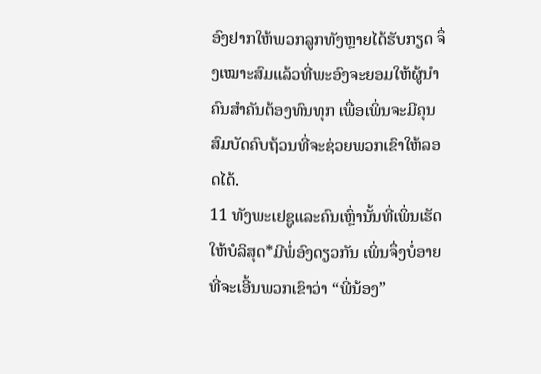ອົງຢາກໃຫ້ພວກລູກທັງຫຼາຍໄດ້ຮັບກຽດ ຈຶ່ງເໝາະສົມແລ້ວທີ່ພະອົງຈະຍອມໃຫ້ຜູ້ນຳຄົນສຳຄັນຕ້ອງທົນທຸກ ເພື່ອເພິ່ນຈະມີຄຸນສົມບັດຄົບຖ້ວນທີ່ຈະຊ່ວຍພວກເຂົາໃຫ້ລອດໄດ້.
11 ທັງພະເຢຊູແລະຄົນເຫຼົ່ານັ້ນທີ່ເພິ່ນເຮັດໃຫ້ບໍລິສຸດ*ມີພໍ່ອົງດຽວກັນ ເພິ່ນຈຶ່ງບໍ່ອາຍທີ່ຈະເອີ້ນພວກເຂົາວ່າ “ພີ່ນ້ອງ”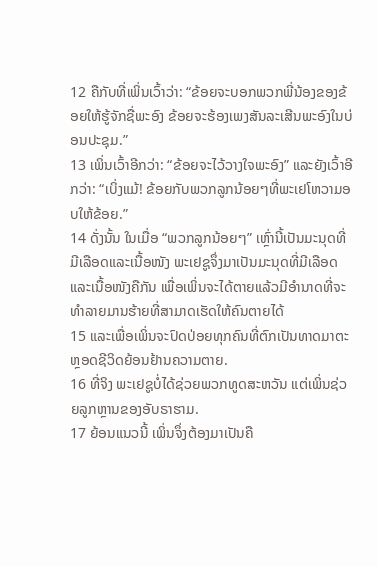12 ຄືກັບທີ່ເພິ່ນເວົ້າວ່າ: “ຂ້ອຍຈະບອກພວກພີ່ນ້ອງຂອງຂ້ອຍໃຫ້ຮູ້ຈັກຊື່ພະອົງ ຂ້ອຍຈະຮ້ອງເພງສັນລະເສີນພະອົງໃນບ່ອນປະຊຸມ.”
13 ເພິ່ນເວົ້າອີກວ່າ: “ຂ້ອຍຈະໄວ້ວາງໃຈພະອົງ” ແລະຍັງເວົ້າອີກວ່າ: “ເບິ່ງແມ້! ຂ້ອຍກັບພວກລູກນ້ອຍໆທີ່ພະເຢໂຫວາມອບໃຫ້ຂ້ອຍ.”
14 ດັ່ງນັ້ນ ໃນເມື່ອ “ພວກລູກນ້ອຍໆ” ເຫຼົ່ານີ້ເປັນມະນຸດທີ່ມີເລືອດແລະເນື້ອໜັງ ພະເຢຊູຈຶ່ງມາເປັນມະນຸດທີ່ມີເລືອດແລະເນື້ອໜັງຄືກັນ ເພື່ອເພິ່ນຈະໄດ້ຕາຍແລ້ວມີອຳນາດທີ່ຈະທຳລາຍມານຮ້າຍທີ່ສາມາດເຮັດໃຫ້ຄົນຕາຍໄດ້
15 ແລະເພື່ອເພິ່ນຈະປົດປ່ອຍທຸກຄົນທີ່ຕົກເປັນທາດມາຕະຫຼອດຊີວິດຍ້ອນຢ້ານຄວາມຕາຍ.
16 ທີ່ຈິງ ພະເຢຊູບໍ່ໄດ້ຊ່ວຍພວກທູດສະຫວັນ ແຕ່ເພິ່ນຊ່ວຍລູກຫຼານຂອງອັບຣາຮາມ.
17 ຍ້ອນແນວນີ້ ເພິ່ນຈຶ່ງຕ້ອງມາເປັນຄື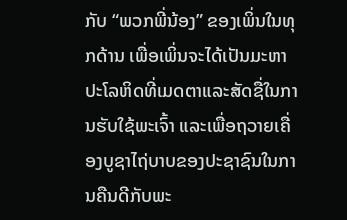ກັບ “ພວກພີ່ນ້ອງ” ຂອງເພິ່ນໃນທຸກດ້ານ ເພື່ອເພິ່ນຈະໄດ້ເປັນມະຫາປະໂລຫິດທີ່ເມດຕາແລະສັດຊື່ໃນການຮັບໃຊ້ພະເຈົ້າ ແລະເພື່ອຖວາຍເຄື່ອງບູຊາໄຖ່ບາບຂອງປະຊາຊົນໃນການຄືນດີກັບພະ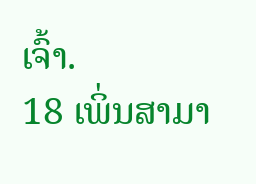ເຈົ້າ.
18 ເພິ່ນສາມາ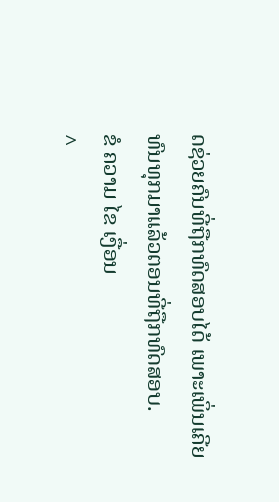ດຊ່ວຍຄົນທີ່ຖືກທົດສອບໄດ້ ເພາະເພິ່ນເຄີຍທົນທຸກມາແລ້ວຕອນທີ່ຖືກທົດສອບ.
ຂໍ ຄວາມ ໄຂ ເງື່ອນ
^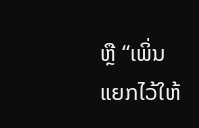ຫຼື “ເພິ່ນແຍກໄວ້ໃຫ້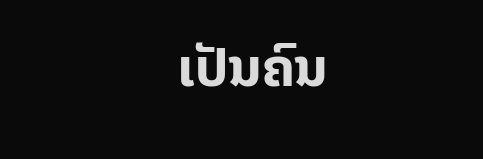ເປັນຄົນ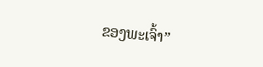ຂອງພະເຈົ້າ”